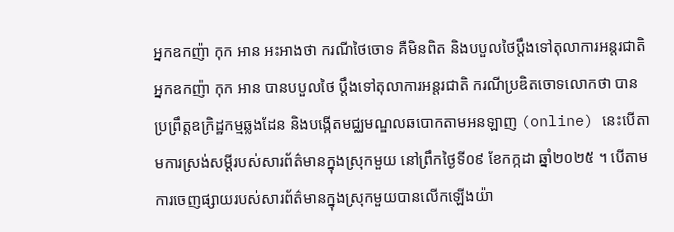អ្នកឧកញ៉ា កុក អាន អះអាងថា ករណីថៃចោទ គឺមិនពិត និងបបួលថៃប្តឹងទៅតុលាការអន្តរជាតិ
អ្នកឧកញ៉ា កុក អាន បានបបួលថៃ ប្ដឹងទៅតុលាការអន្តរជាតិ ករណីប្រឌិតចោទលោកថា បានប្រព្រឹត្តឧក្រិដ្ឋកម្មឆ្លងដែន និងបង្កើតមជ្ឈមណ្ឌលឆបោកតាមអនឡាញ (online) នេះបើតាមការស្រង់សម្ដីរបស់សារព័ត៌មានក្នុងស្រុកមួយ នៅព្រឹកថ្ងៃទី០៩ ខែកក្កដា ឆ្នាំ២០២៥ ។ បើតាមការចេញផ្សាយរបស់សារព័ត៌មានក្នុងស្រុកមួយបានលើកឡើងយ៉ា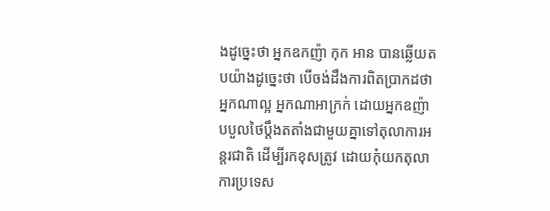ងដូច្នេះថា អ្នកឧកញ៉ា កុក អាន បានឆ្លើយតបយ៉ាងដូច្នេះថា បើចង់ដឹងការពិតប្រាកដថា អ្នកណាល្អ អ្នកណាអាក្រក់ ដោយអ្នកឧញ៉ា បបួលថៃប្ដឹងតតាំងជាមួយគ្នាទៅតុលាការអន្តរជាតិ ដើម្បីរកខុសត្រូវ ដោយកុំយកតុលាការប្រទេស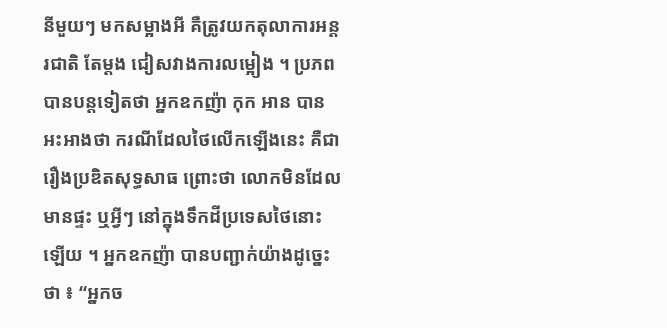នីមួយៗ មកសម្អាងអី គឺត្រូវយកតុលាការអន្តរជាតិ តែម្ដង ជៀសវាងការលម្អៀង ។ ប្រភពបានបន្តទៀតថា អ្នកឧកញ៉ា កុក អាន បានអះអាងថា ករណីដែលថៃលើកឡើងនេះ គឺជារឿងប្រឌិតសុទ្ធសាធ ព្រោះថា លោកមិនដែលមានផ្ទះ ឬអ្វីៗ នៅក្នុងទឹកដីប្រទេសថៃនោះឡើយ ។ អ្នកឧកញ៉ា បានបញ្ជាក់យ៉ាងដូច្នេះថា ៖ “អ្នកច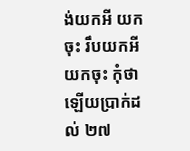ង់យកអី យកចុះ រឹបយកអី យកចុះ កុំថា ឡើយប្រាក់ដល់ ២៧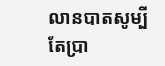លានបាតសូម្បីតែប្រា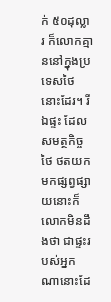ក់ ៥០ដុល្លារ ក៏លោកគ្មាននៅក្នុងប្រទេសថៃនោះដែរ។ រីឯផ្ទះ ដែលសមត្ថកិច្ចថៃ ថតយកមកផ្សព្វផ្សាយនោះក៏លោកមិនដឹងថា ជាផ្ទះរបស់អ្នកណានោះដែ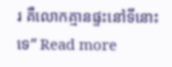រ គឺលោកគ្មានផ្ទះនៅទីនោះទេ” Read more